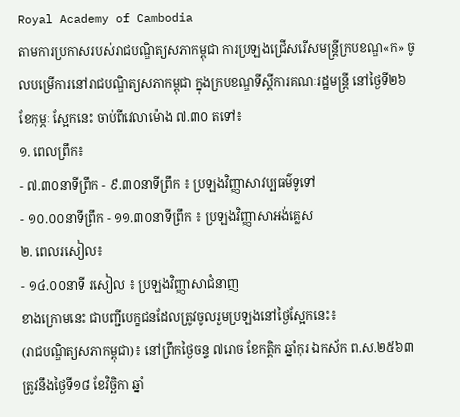Royal Academy of Cambodia
តាមការប្រកាសរបស់រាជបណ្ឌិត្យសភាកម្ពុជា ការប្រឡងជ្រើសរើសមន្ត្រីក្របខណ្ឌ«ក» ចូលបម្រើការនៅរាជបណ្ឌិត្យសភាកម្ពុជា ក្នុងក្របខណ្ឌទីស្តីការគណៈរដ្ឋមន្ត្រី នៅថ្ងៃទី២៦ ខែកុម្ភៈ ស្អែកនេះ ចាប់ពីវេលាម៉ោង ៧.៣០ តទៅ៖
១. ពេលព្រឹក៖
- ៧.៣០នាទីព្រឹក - ៩.៣០នាទីព្រឹក ៖ ប្រឡងវិញ្ញាសាវប្បធម៌ទូទៅ
- ១០.០០នាទីព្រឹក - ១១.៣០នាទីព្រឹក ៖ ប្រឡងវិញ្ញាសាអង់គ្លេស
២. ពេលរសៀល៖
- ១៤.០០នាទី រសៀល ៖ ប្រឡងវិញ្ញាសាជំនាញ
ខាងក្រោមនេះ ជាបញ្ជីបេក្ខជនដែលត្រូវចូលរួមប្រឡងនៅថ្ងៃស្អែកនេះ៖
(រាជបណ្ឌិត្យសភាកម្ពុជា)៖ នៅព្រឹកថ្ងៃចន្ទ ៧រោច ខែកត្តិក ឆ្នាំកុរ ឯកស័ក ព.ស.២៥៦៣ ត្រូវនឹងថ្ងៃទី១៨ ខែវិច្ឆិកា ឆ្នាំ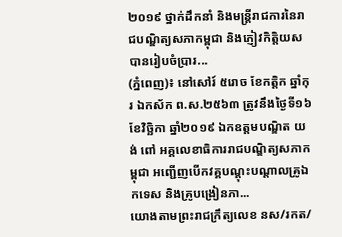២០១៩ ថ្នាក់ដឹកនាំ និងមន្ត្រីរាជការនៃរាជបណ្ឌិត្យសភាកម្ពុជា និងភ្ញៀវកិត្តិយស បានរៀបចំប្រារ...
(ភ្នំពេញ)៖ នៅសៅរ៍ ៥រោច ខែកត្តិក ឆ្នាំកុរ ឯកស័ក ព.ស.២៥៦៣ ត្រូវនឹងថ្ងៃទី១៦ ខែវិច្ឆិកា ឆ្នាំ២០១៩ ឯកឧត្តមបណ្ឌិត យង់ ពៅ អគ្គលេខាធិការរាជបណ្ឌិត្យសភាកម្ពុជា អញ្ជើញបើកវគ្គបណ្តុះបណ្តាលគ្រូឯកទេស និងគ្រូបង្រៀនភា...
យោងតាមព្រះរាជក្រឹត្យលេខ នស/រកត/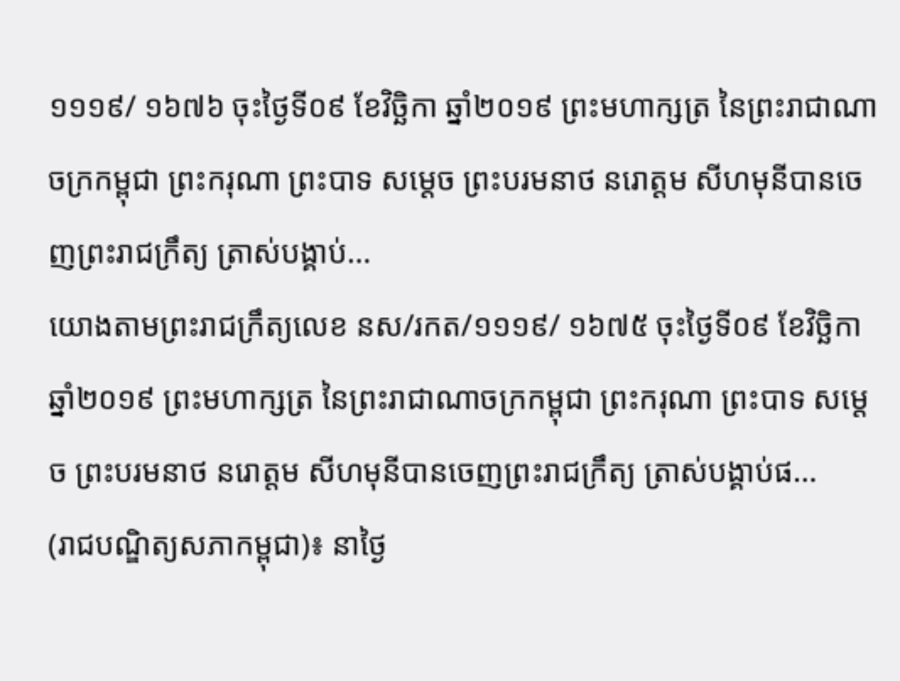១១១៩/ ១៦៧៦ ចុះថ្ងៃទី០៩ ខែវិច្ឆិកា ឆ្នាំ២០១៩ ព្រះមហាក្សត្រ នៃព្រះរាជាណាចក្រកម្ពុជា ព្រះករុណា ព្រះបាទ សម្តេច ព្រះបរមនាថ នរោត្តម សីហមុនីបានចេញព្រះរាជក្រឹត្យ ត្រាស់បង្គាប់...
យោងតាមព្រះរាជក្រឹត្យលេខ នស/រកត/១១១៩/ ១៦៧៥ ចុះថ្ងៃទី០៩ ខែវិច្ឆិកា ឆ្នាំ២០១៩ ព្រះមហាក្សត្រ នៃព្រះរាជាណាចក្រកម្ពុជា ព្រះករុណា ព្រះបាទ សម្តេច ព្រះបរមនាថ នរោត្តម សីហមុនីបានចេញព្រះរាជក្រឹត្យ ត្រាស់បង្គាប់ផ...
(រាជបណ្ឌិត្យសភាកម្ពុជា)៖ នាថ្ងៃ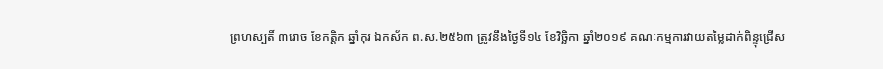ព្រហស្បតិ៍ ៣រោច ខែកត្តិក ឆ្នាំកុរ ឯកស័ក ព.ស.២៥៦៣ ត្រូវនឹងថ្ងៃទី១៤ ខែវិច្ឆិកា ឆ្នាំ២០១៩ គណៈកម្មការវាយតម្លៃដាក់ពិន្ទុជ្រើស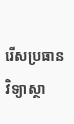រើសប្រធានវិទ្យាស្ថា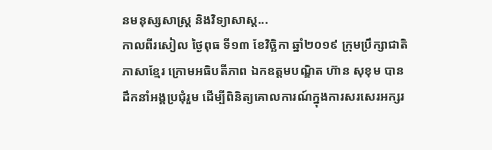នមនុស្សសាស្រ្ត និងវិទ្យាសាស្ត...
កាលពីរសៀល ថ្ងៃពុធ ទី១៣ ខែវិច្ឆិកា ឆ្នាំ២០១៩ ក្រុមប្រឹក្សាជាតិភាសាខ្មែរ ក្រោមអធិបតីភាព ឯកឧត្តមបណ្ឌិត ហ៊ាន សុខុម បានដឹកនាំអង្គប្រជុំរួម ដើម្បីពិនិត្យគោលការណ៍ក្នុងការសរសេរអក្សរ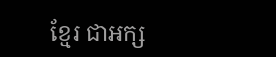ខ្មែរ ជាអក្ស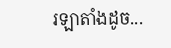រឡាតាំងដូច...